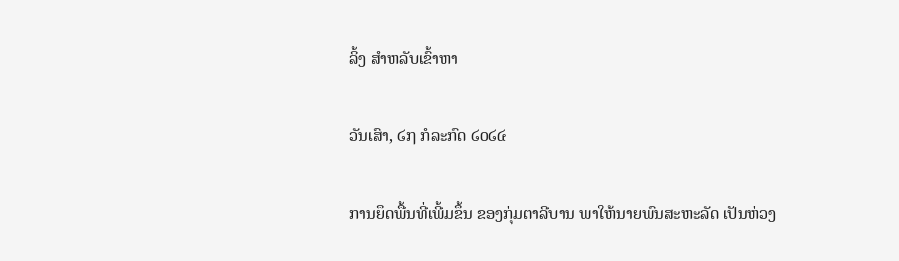ລິ້ງ ສຳຫລັບເຂົ້າຫາ

ວັນເສົາ, ໒໗ ກໍລະກົດ ໒໐໒໔

ການຍຶດພື້ນທີ່ເພີ້ມຂຶ້ນ ຂອງກຸ່ມຕາລີບານ ພາໃຫ້ນາຍພົນສະຫະລັດ ເປັນຫ່ວງ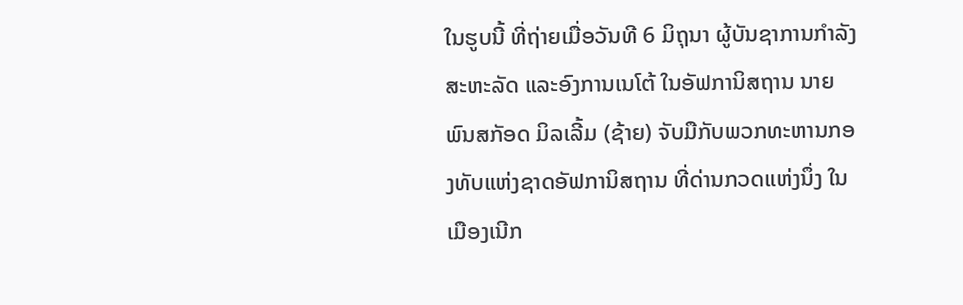ໃນຮູບນີ້ ທີ່ຖ່າຍເມື່ອວັນທີ 6 ມິຖຸນາ ຜູ້ບັນຊາການກຳລັງສະຫະລັດ ແລະອົງການເນໂຕ້ ໃນອັຟການິສຖານ ນາຍພົນສກັອດ ມິລເລີ້ມ (ຊ້າຍ) ຈັບມືກັບພວກທະຫານກອງທັບແຫ່ງຊາດອັຟການິສຖານ ທີ່ດ່ານກວດແຫ່ງນຶ່ງ ໃນເມືອງເນີກ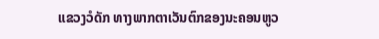ແຂວງວໍດັກ ທາງພາກຕາເວັນຕົກຂອງນະຄອນຫູວ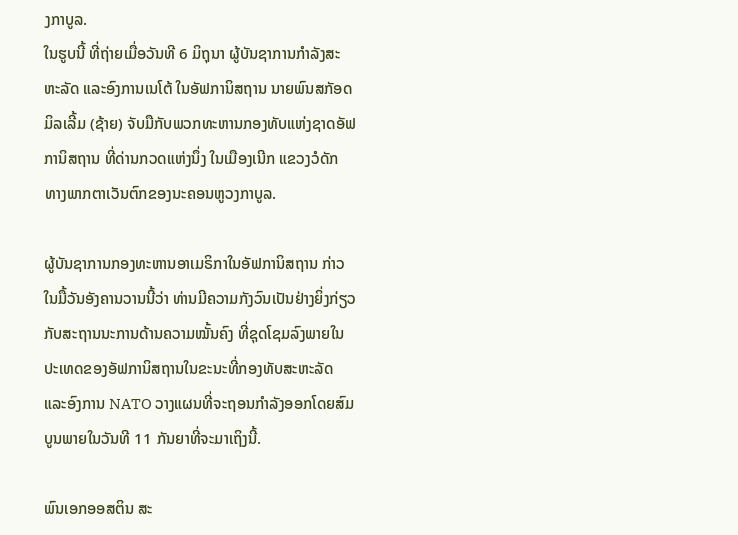ງກາບູລ.
ໃນຮູບນີ້ ທີ່ຖ່າຍເມື່ອວັນທີ 6 ມິຖຸນາ ຜູ້ບັນຊາການກຳລັງສະຫະລັດ ແລະອົງການເນໂຕ້ ໃນອັຟການິສຖານ ນາຍພົນສກັອດ ມິລເລີ້ມ (ຊ້າຍ) ຈັບມືກັບພວກທະຫານກອງທັບແຫ່ງຊາດອັຟການິສຖານ ທີ່ດ່ານກວດແຫ່ງນຶ່ງ ໃນເມືອງເນີກ ແຂວງວໍດັກ ທາງພາກຕາເວັນຕົກຂອງນະຄອນຫູວງກາບູລ.

ຜູ້ບັນຊາການກອງທະຫານອາເມຣິກາໃນອັຟການິສຖານ ກ່າວໃນມື້ວັນອັງຄານວານນີ້ວ່າ ທ່ານມີຄວາມກັງວົນເປັນຢ່າງຍິ່ງກ່ຽວກັບສະຖານນະການດ້ານຄວາມໝັ້ນຄົງ ທີ່ຊຸດໂຊມລົງພາຍໃນປະເທດຂອງອັຟການິສຖານໃນຂະນະທີ່ກອງທັບສະຫະລັດ ແລະອົງການ NATO ວາງແຜນທີ່ຈະຖອນກໍາລັງອອກໂດຍສົມບູນພາຍໃນວັນທີ 11 ກັນຍາທີ່ຈະມາເຖິງນີ້.

ພົນເອກອອສຕິນ ສະ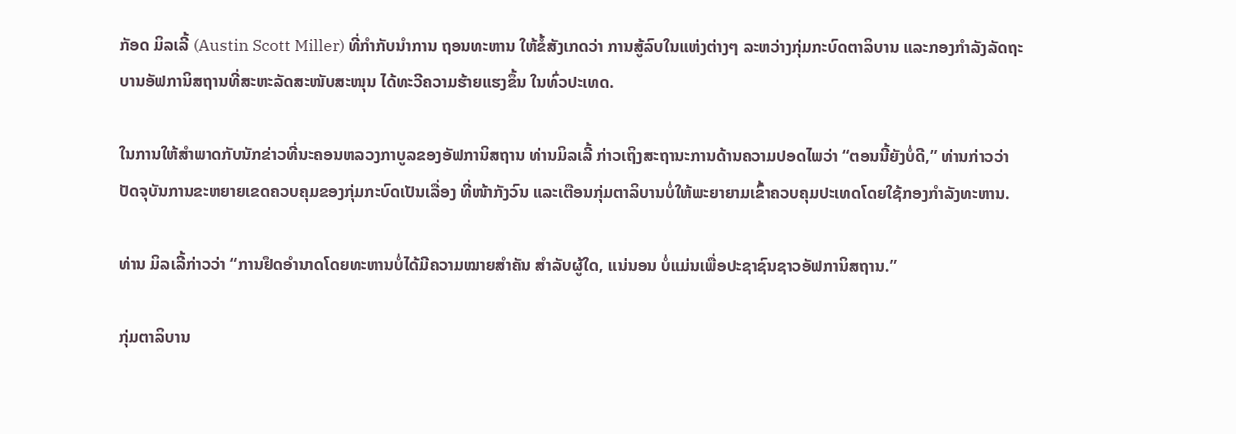ກັອດ ມິລເລີ້ (Austin Scott Miller) ທີ່ກຳກັບນຳການ ຖອນທະຫານ ໃຫ້ຂໍ້ສັງເກດວ່າ ການສູ້ລົບໃນແຫ່ງຕ່າງໆ ລະຫວ່າງກຸ່ມກະບົດຕາລິບານ ແລະກອງກໍາລັງລັດຖະບານອັຟການິສຖານທີ່ສະຫະລັດສະໜັບສະໜຸນ ໄດ້ທະວີຄວາມຮ້າຍແຮງຂຶ້ນ ໃນທົ່ວປະເທດ.

ໃນການໃຫ້ສໍາພາດກັບນັກຂ່າວທີ່ນະຄອນຫລວງກາບູລຂອງອັຟການິສຖານ ທ່ານມິລເລີ້ ກ່າວເຖິງສະຖານະການດ້ານຄວາມປອດໄພວ່າ “ຕອນນີ້ຍັງບໍ່ດີ,” ທ່ານກ່າວວ່າ ປັດຈຸບັນການຂະຫຍາຍເຂດຄວບຄຸມຂອງກຸ່ມກະບົດເປັນເລື່ອງ ທີ່ໜ້າກັງວົນ ແລະເຕືອນກຸ່ມຕາລິບານບໍ່ໃຫ້ພະຍາຍາມເຂົ້າຄວບຄຸມປະເທດໂດຍໃຊ້ກອງກໍາລັງທະຫານ.

ທ່ານ ມິລເລີ້ກ່າວວ່າ “ການຢຶດອໍານາດໂດຍທະຫານບໍ່ໄດ້ມີຄວາມໝາຍສໍາຄັນ ສໍາລັບຜູ້ໃດ, ແນ່ນອນ ບໍ່ແມ່ນເພື່ອປະຊາຊົນຊາວອັຟການິສຖານ.”

ກຸ່ມຕາລິບານ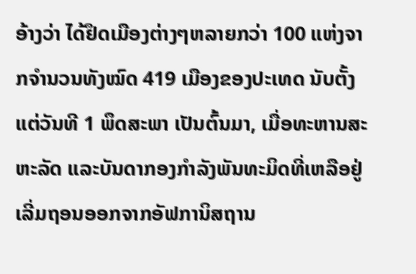ອ້າງວ່າ ໄດ້ຢຶດເມືອງຕ່າງໆຫລາຍກວ່າ 100 ແຫ່ງຈາກຈຳນວນທັງໝົດ 419 ເມືອງຂອງປະເທດ ນັບຕັ້ງແຕ່ວັນທີ 1 ພຶດສະພາ ເປັນຕົ້ນມາ, ເມື່ອທະຫານສະຫະລັດ ແລະບັນດາກອງກໍາລັງພັນທະມິດທີ່ເຫລືອຢູ່ ເລີ່ມຖອນອອກຈາກອັຟການິສຖານ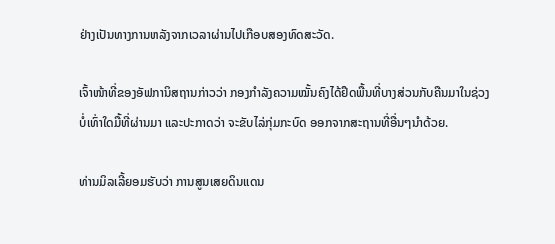ຢ່າງເປັນທາງການຫລັງຈາກເວລາຜ່ານໄປເກືອບສອງທົດສະວັດ.

ເຈົ້າໜ້າທີ່ຂອງອັຟການິສຖານກ່າວວ່າ ກອງກໍາລັງຄວາມໝັ້ນຄົງໄດ້ຢຶດພື້ນທີ່ບາງສ່ວນກັບຄືນມາໃນຊ່ວງບໍ່ເທົ່າໃດມື້ທີ່ຜ່ານມາ ແລະປະກາດວ່າ ຈະຂັບໄລ່ກຸ່ມກະບົດ ອອກຈາກສະຖານທີ່ອື່ນໆນໍາດ້ວຍ.

ທ່ານມິລເລີ້ຍອມຮັບວ່າ ການສູນເສຍດິນແດນ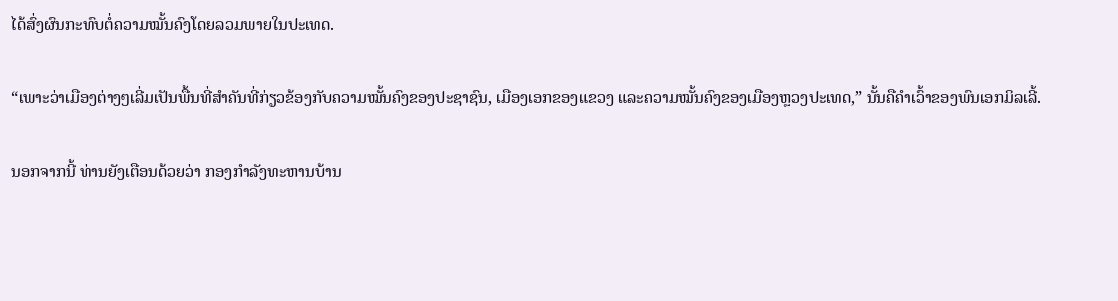ໄດ້ສົ່ງຜົນກະທົບຕໍ່ຄວາມໝັ້ນຄົງໂດຍລວມພາຍໃນປະເທດ.

“ເພາະວ່າເມືອງຕ່າງໆເລີ່ມເປັນພື້ນທີ່ສໍາຄັນທີ່ກ່ຽວຂ້ອງກັບຄວາມໝັ້ນຄົງຂອງປະຊາຊົນ, ເມືອງເອກຂອງແຂວງ ແລະຄວາມໝັ້ນຄົງຂອງເມືອງຫຼວງປະເທດ,” ນັ້ນຄືຄຳເວົ້າຂອງພົນເອກມິລເລີ້.

ນອກຈາກນີ້ ທ່ານຍັງເຕືອນດ້ວຍວ່າ ກອງກໍາລັງທະຫານບ້ານ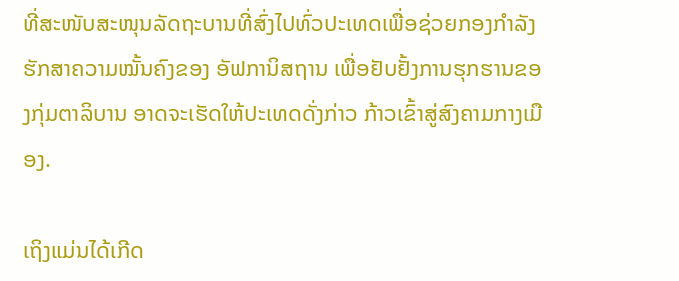ທີ່ສະໜັບສະໜຸນລັດຖະບານທີ່ສົ່ງໄປທົ່ວປະເທດເພື່ອຊ່ວຍກອງກໍາລັງຮັກສາຄວາມໝັ້ນຄົງຂອງ ອັຟການິສຖານ ເພື່ອຢັບຢັ້ງການຮຸກຮານຂອງກຸ່ມຕາລິບານ ອາດຈະເຮັດໃຫ້ປະເທດດັ່ງກ່າວ ກ້າວເຂົ້າສູ່ສົງຄາມກາງເມືອງ.

ເຖິງແມ່ນໄດ້ເກີດ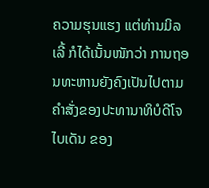ຄວາມຮຸນແຮງ ແຕ່ທ່ານມິລເລີ້ ກໍໄດ້ເນັ້ນໜັກວ່າ ການຖອນທະຫານຍັງຄົງເປັນໄປຕາມຄໍາສັ່ງຂອງປະທານາທິບໍດີໂຈ ໄບເດັນ ຂອງ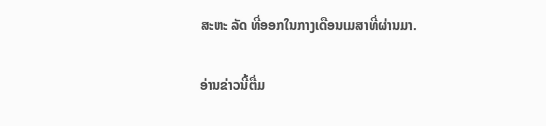ສະຫະ ລັດ ທີ່ອອກໃນກາງເດືອນເມສາທີ່ຜ່ານມາ.

ອ່ານຂ່າວນີ້ຕື່ມ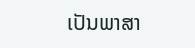ເປັນພາສາ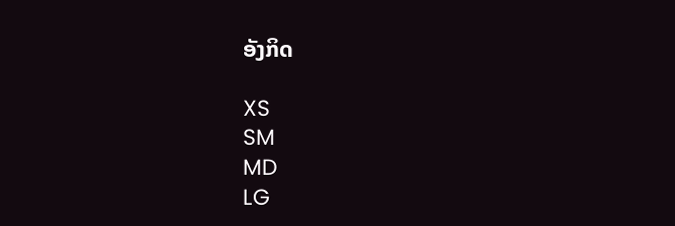ອັງກິດ

XS
SM
MD
LG